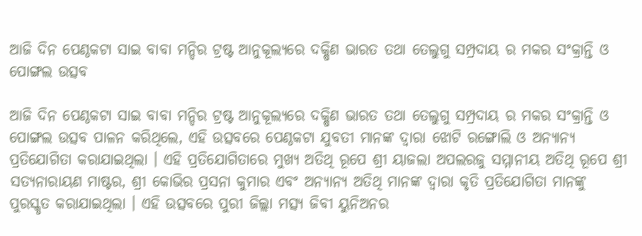ଆଜି ଦିନ ପେଣ୍ଠକଟା ସାଇ ବାବା ମନ୍ଦିର ଟ୍ରଷ୍ଟ ଆନୁକୂଲ୍ୟରେ ଦକ୍ଷିଣ ଭାରତ ତଥା ତେଲୁଗୁ ସମ୍ପ୍ରଦାୟ ର ମକର ସଂକ୍ରାନ୍ତି ଓ ପୋଙ୍ଗଲ ଉତ୍ସବ

ଆଜି ଦିନ ପେଣ୍ଠକଟା ସାଇ ବାବା ମନ୍ଦିର ଟ୍ରଷ୍ଟ ଆନୁକୂଲ୍ୟରେ ଦକ୍ଷିଣ ଭାରତ ତଥା ତେଲୁଗୁ ସମ୍ପ୍ରଦାୟ ର ମକର ସଂକ୍ରାନ୍ତି ଓ ପୋଙ୍ଗଲ ଉତ୍ସବ ପାଳନ କରିଥିଲେ, ଏହି ଉତ୍ସବରେ ପେଣ୍ଠକଟା ଯୁବତୀ ମାନଙ୍କ ଦ୍ଵାରା ଝୋଟି ରଙ୍ଗୋଲି ଓ ଅନ୍ୟାନ୍ୟ ପ୍ରତିଯୋଗିତା କରାଯାଇଥିଲା । ଏହି ପ୍ରତିଯୋଗିତାରେ ମୁଖ୍ୟ ଅତିଥି ରୂପେ ଶ୍ରୀ ୟାଜଲା ଅପଲରଜୁ ସମ୍ମାନୀୟ ଅତିଥି ରୂପେ ଶ୍ରୀ ସତ୍ୟନାରାୟଣ ମାଷ୍ଟର, ଶ୍ରୀ କୋଭିର ପ୍ରସନା କୁମାର ଏବଂ ଅନ୍ୟାନ୍ୟ ଅତିଥି ମାନଙ୍କ ଦ୍ଵାରା କୃତି ପ୍ରତିଯୋଗିତା ମାନଙ୍କୁ ପୁରସ୍କୃତ କରାଯାଇଥିଲା । ଏହି ଉତ୍ସବରେ ପୁରୀ ଜିଲ୍ଲା ମତ୍ସ୍ୟ ଜିବୀ ୟୁନିଅନର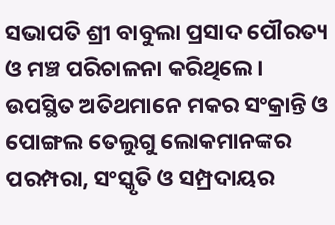ସଭାପତି ଶ୍ରୀ ବାବୁଲା ପ୍ରସାଦ ପୌରତ୍ୟ ଓ ମଞ୍ଚ ପରିଚାଳନା କରିଥିଲେ । ଉପସ୍ଥିତ ଅତିଥମାନେ ମକର ସଂକ୍ରାନ୍ତି ଓ ପୋଙ୍ଗଲ ତେଲୁଗୁ ଲୋକମାନଙ୍କର ପରମ୍ପରା, ସଂସ୍କୃତି ଓ ସମ୍ପ୍ରଦାୟର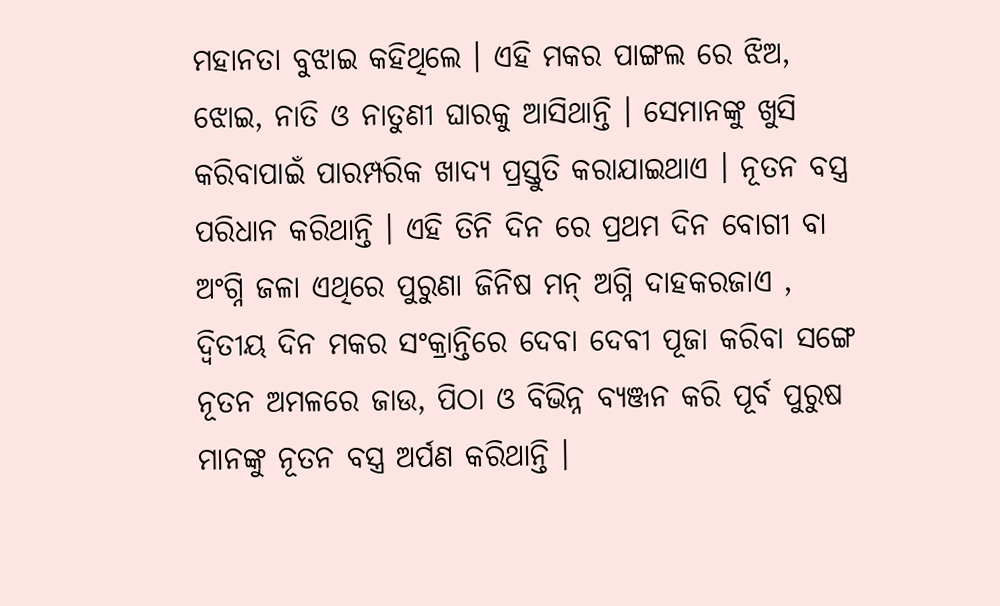ମହାନତା ବୁଝାଇ କହିଥିଲେ । ଏହି ମକର ପାଙ୍ଗଲ ରେ ଝିଅ, ଝୋଇ, ନାତି ଓ ନାତୁଣୀ ଘାରକୁ ଆସିଥାନ୍ତି । ସେମାନଙ୍କୁ ଖୁସି କରିବାପାଇଁ ପାରମ୍ପରିକ ଖାଦ୍ୟ ପ୍ରସ୍ତୁତି କରାଯାଇଥାଏ । ନୂତନ ବସ୍ତ୍ର ପରିଧାନ କରିଥାନ୍ତି । ଏହି ତିନି ଦିନ ରେ ପ୍ରଥମ ଦିନ ବୋଗୀ ବା ଅଂଗ୍ନି ଜଳା ଏଥିରେ ପୁରୁଣା ଜିନିଷ ମନ୍ ଅଗ୍ନି ଦାହକରଜାଏ , ଦ୍ୱିତୀୟ ଦିନ ମକର ସଂକ୍ରାନ୍ତିରେ ଦେବା ଦେବୀ ପୂଜା କରିବା ସଙ୍ଗେ ନୂତନ ଅମଳରେ ଜାଉ, ପିଠା ଓ ବିଭିନ୍ନ ବ୍ୟଞ୍ଜନ କରି ପୂର୍ବ ପୁରୁଷ ମାନଙ୍କୁ ନୂତନ ବସ୍ତ୍ର ଅର୍ପଣ କରିଥାନ୍ତି ।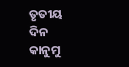ତୃତୀୟ ଦିନ କାନୁମୁ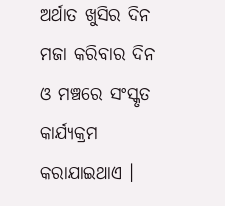ଅର୍ଥାତ ଖୁସିର ଦିନ ମଜା କରିବାର ଦିନ ଓ ମଞ୍ଚରେ ସଂସ୍କୃତ କାର୍ଯ୍ୟକ୍ରମ କରାଯାଇଥାଏ ।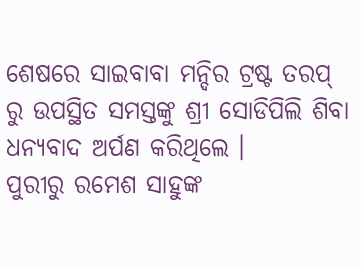ଶେଷରେ ସାଇବାବା ମନ୍ଦିର ଟ୍ରଷ୍ଟ ତରପ୍ ରୁ ଉପସ୍ଥିତ ସମସ୍ତଙ୍କୁ ଶ୍ରୀ ସୋଡିପିଲି ଶିବା ଧନ୍ୟବାଦ ଅର୍ପଣ କରିଥିଲେ ।
ପୁରୀରୁ ରମେଶ ସାହୁଙ୍କ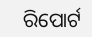ରିପୋର୍ଟ